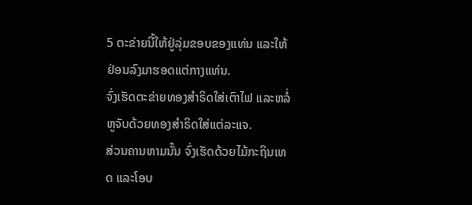5 ຕະຂ່າຍນີ້ໃຫ້ຢູ່ລຸ່ມຂອບຂອງແທ່ນ ແລະໃຫ້ຢ່ອນລົງມາຮອດແຕ່ກາງແທ່ນ.
ຈົ່ງເຮັດຕະຂ່າຍທອງສຳຣິດໃສ່ເຕົາໄຟ ແລະຫລໍ່ຫູຈັບດ້ວຍທອງສຳຣິດໃສ່ແຕ່ລະແຈ.
ສ່ວນຄານຫາມນັ້ນ ຈົ່ງເຮັດດ້ວຍໄມ້ກະຖິນເທດ ແລະໂອບ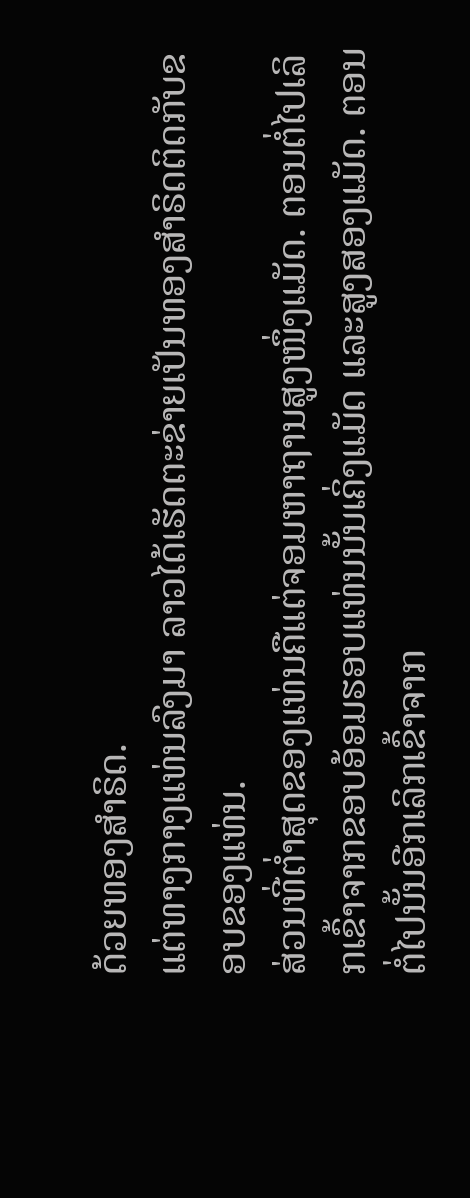ດ້ວຍທອງສຳຣິດ.
ແຕ່ທາງກາງແທ່ນລົງມາ ລາວໄດ້ເຮັດຕະຂ່າຍເປັນທອງສຳຣິດຕິດກັບຂອບຂອງແທ່ນ.
ສ່ວນທີ່ຕໍ່າສຸດຂອງແທ່ນຄືແຕ່ຈອມຫາຖານສູງໜຶ່ງແມັດ. ຕອນຕໍ່ໄປເລິກເຂົ້າຈາກຂອບອ້ອມຮອບແທ່ນນັ້ນເຄິ່ງແມັດ ແລະສູງສອງແມັດ. ຕອນຕໍ່ໄປນັ້ນອີກເລິກເຂົ້າຈາກ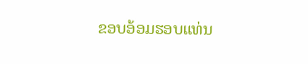ຂອບອ້ອມຮອບແທ່ນ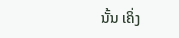ນັ້ນ ເຄິ່ງ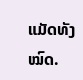ແມັດທັງໝົດ.